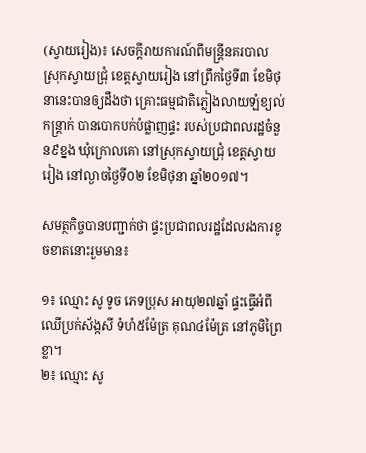(ស្វាយរៀង)៖ សេចក្តីរាយការណ៍ពីមន្ត្រីនគរបាល ស្រុកស្វាយជ្រុំ ខេត្តស្វាយរៀង នៅព្រឹកថ្ងៃទី៣ ខែមិថុនានេះបានឲ្យដឹងថា គ្រោះធម្មជាតិភ្លៀងលាយឡំខ្យល់កន្ត្រាក់ បានបោកបក់បំផ្លាញផ្ទះ របស់ប្រជាពលរដ្ឋចំនួន៩ខ្នង ឃុំក្រោលគោ នៅស្រុកស្វាយជ្រុំ ខេត្តស្វាយរៀង នៅល្ងាចថ្ងៃទី០២ ខែមិថុនា ឆ្នាំ២០១៧។

សមត្ថកិច្ចបានបញ្ជាក់ថា ផ្ទះប្រជាពលរដ្ឋដែលរងការខូចខាតនោះរួមមាន៖

១៖ ឈ្មោះ សូ ទូច ភេទប្រុស អាយុ២៧ឆ្នាំ ផ្ទះធ្វើអំពីឈើប្រក់ស័ង្កសី ទំហំ៥ម៉ែត្រ គុណ៤ម៉ែត្រ នៅភូមិព្រៃខ្លា។
២៖ ឈ្មោះ សូ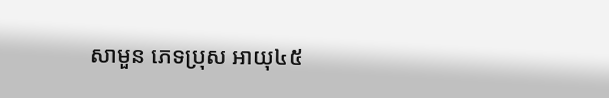សាមួន ភេទប្រុស អាយុ៤៥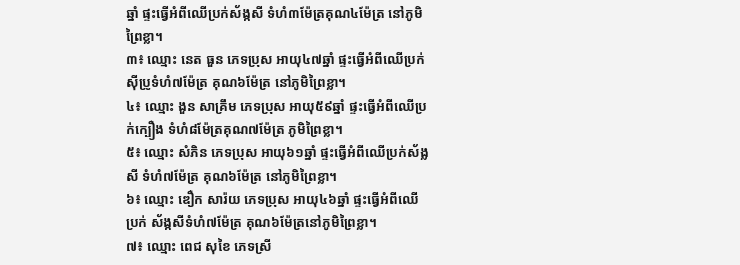ឆ្នាំ ផ្ទះធ្វើអំពីឈើប្រក់ស័ង្កសី ទំហំ៣ម៉ែត្រគុណ៤ម៉ែត្រ នៅភូមិព្រៃខ្លា។
៣៖ ឈ្មោះ នេត ធួន ភេទប្រុស អាយុ៤៧ឆ្នាំ ផ្ទះធ្វើអំពីឈើប្រក់ស៊ីប្រូទំហំ៧ម៉ែត្រ គុណ៦ម៉ែត្រ នៅភូមិព្រៃខ្លា។
៤៖ ឈ្មោះ ងួន សាគ្រឹម ភេទប្រុស អាយុ៥៩ឆ្នាំ ផ្ទះធ្វើអំពីឈើប្រក់ក្បឿង ទំហំ៨ម៉ែត្រគុណ៧ម៉ែត្រ ភូមិព្រៃខ្លា។
៥៖ ឈ្មោះ សំភិន ភេទប្រុស អាយុ៦១ឆ្នាំ ផ្ទះធ្វើអំពីឈើប្រក់ស័ង្លសី ទំហំ៧ម៉ែត្រ គុណ៦ម៉ែត្រ នៅភូមិព្រៃខ្លា។
៦៖ ឈ្មោះ ឌឿក សារ៉យ ភេទប្រុស អាយុ៤៦ឆ្នាំ ផ្ទះធ្វើអំពីឈើប្រក់ ស័ង្កសីទំហំ៧ម៉ែត្រ គុណ៦ម៉ែត្រនៅភូមិព្រៃខ្លា។
៧៖ ឈ្មោះ ពេជ សុខៃ ភេទស្រី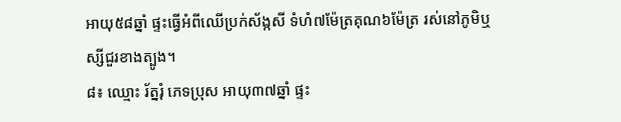អាយុ៥៨ឆ្នាំ ផ្ទះធ្វើអំពីឈើប្រក់ស័ង្កសី ទំហំ៧ម៉ែត្រគុណ៦ម៉ែត្រ រស់នៅភូមិឬស្សីជួរខាងត្បូង។
៨៖ ឈ្មោះ រ័ត្នរុំ ភេទប្រុស អាយុ៣៧ឆ្នាំ ផ្ទះ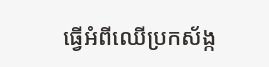ធ្វើអំពីឈើប្រកស័ង្ក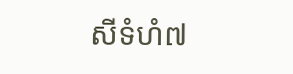សីទំហំ៧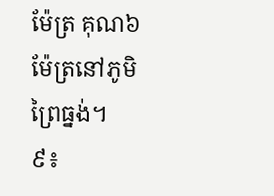ម៉ែត្រ គុណ៦ម៉ែត្រនៅភូមិព្រៃធ្នង់។
៩៖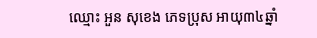ឈ្មោះ អួន សុខេង ភេទប្រុស អាយុ៣៤ឆ្នាំ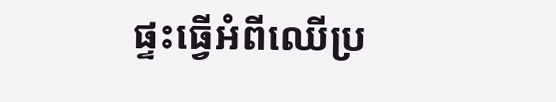ផ្ទះធ្វើអំពីឈើប្រ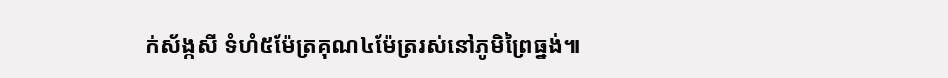ក់ស័ង្កសី ទំហំ៥ម៉ែត្រគុណ៤ម៉ែត្ររស់នៅភូមិព្រៃធ្នង់៕